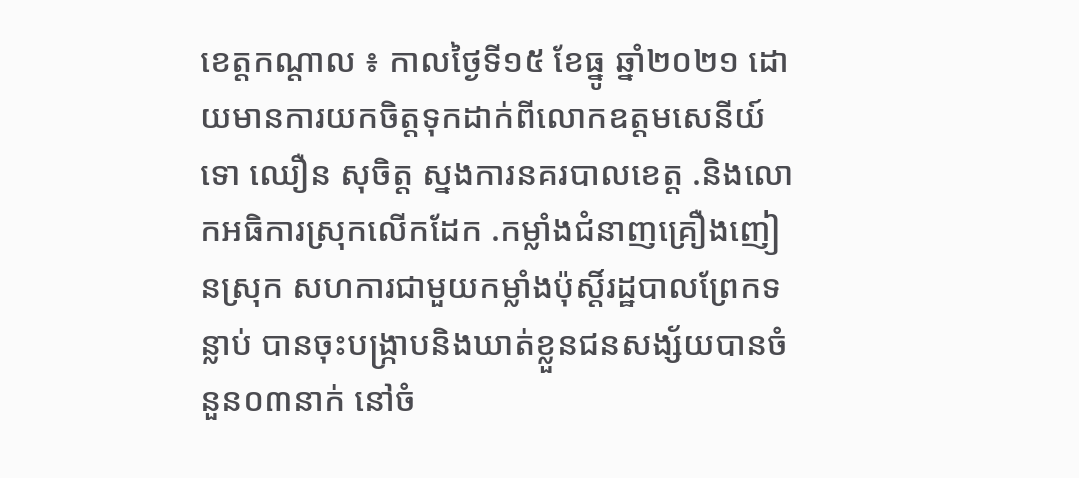ខេត្តកណ្ដាល ៖ កាលថ្ងៃទី១៥ ខែធ្នូ ឆ្នាំ២០២១ ដោយមានការយកចិត្តទុកដាក់ពីលោកឧត្តមសេនីយ៍ទោ ឈឿន សុចិត្ត ស្នងការនគរបាលខេត្ត .និងលោកអធិការស្រុកលើកដែក .កម្លាំងជំនាញគ្រឿងញៀនស្រុក សហការជាមួយកម្លាំងប៉ុស្តិ៍រដ្ឋបាលព្រែកទន្លាប់ បានចុះបង្ក្រាបនិងឃាត់ខ្លួនជនសង្ស័យបានចំនួន០៣នាក់ នៅចំ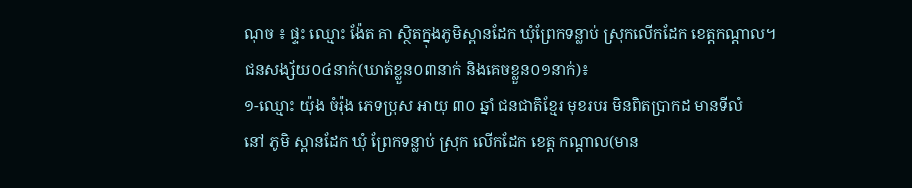ណុច ៖ ផ្ទះ ឈ្មោះ ង៉ែត គា ស្ថិតក្នុងភូមិស្ពានដែក ឃុំព្រែកទន្លាប់ ស្រុកលើកដែក ខេត្តកណ្តាល។
ជនសង្ស័យ០៤នាក់(ឃាត់ខ្លួន០៣នាក់ និងគេចខ្លួន០១នាក់)៖
១-ឈ្មោះ យ៉ុង ចំរ៉ុង ភេទប្រុស អាយុ ៣០ ឆ្នាំ ជនជាតិខ្មែរ មុខរបរ មិនពិតប្រាកដ មានទីលំ
នៅ ភូមិ ស្ពានដែក ឃុំ ព្រែកទន្លាប់ ស្រុក លើកដែក ខេត្ត កណ្តាល(មាន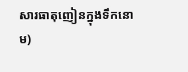សារធាតុញៀនក្នុងទឹកនោម)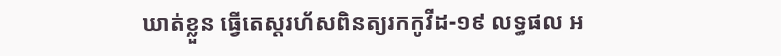ឃាត់ខ្លួន ធ្វើតេស្តរហ័សពិនត្យរកកូវីដ-១៩ លទ្ធផល អ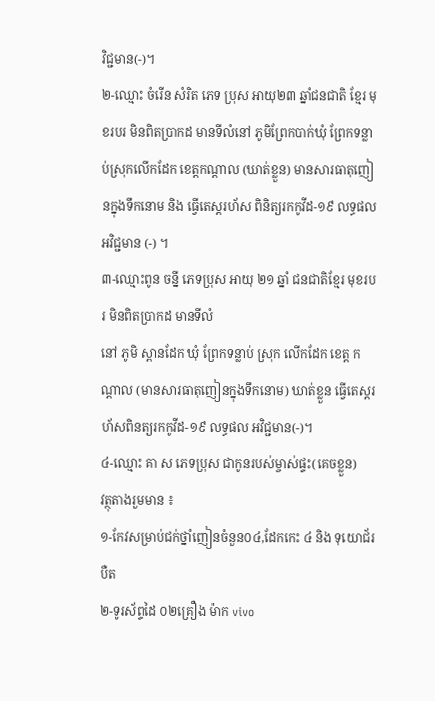វិជ្ជមាន(-)។
២-ឈ្មោះ ចំរើន សំរិត ភេទ ប្រុស អាយុ២៣ ឆ្នាំជនជាតិ ខ្មែរ មុខរបរ មិនពិតប្រាកដ មានទីលំនៅ ភូមិព្រែកបាក់ឃុំ ព្រែកទន្លាប់ស្រុកលើកដែក ខេត្តកណ្ដាល (ឃាត់ខ្លួន) មានសារធាតុញៀនក្នុងទឹកនោម និង ធ្វើតេស្តរហ័ស ពិនិត្យរកកូវីដ-១៩ លទ្ធផលអវិជ្ជមាន (-) ។
៣-ឈ្មោះពូន ចន្នី ភេទប្រុស អាយុ ២១ ឆ្នាំ ជនជាតិខ្មែរ មុខរបរ មិនពិតប្រាកដ មានទីលំ
នៅ ភូមិ ស្ពានដែក ឃុំ ព្រែកទន្លាប់ ស្រុក លើកដែក ខេត្ត កណ្តាល (មានសារធាតុញៀនក្នុងទឹកនោម) ឃាត់ខ្លួន ធ្វើតេស្តរហ័សពិនត្យរកកូវីដ-១៩ លទ្ធផល អវិជ្ជមាន(-)។
៤-ឈ្មោះ គា ស ភេទប្រុស ជាកូនរបស់ម្ចាស់ផ្ទះ(គេចខ្លួន)
វត្ថុតាងរួមមាន ៖
១-កែវសម្រាប់ជក់ថ្នាំញៀនចំនួន០៤,ដែកកេះ ៤ និង ទុយោជ័របឺត
២-ទូរស័ព្ទដៃ ០២គ្រឿង ម៉ាក vivo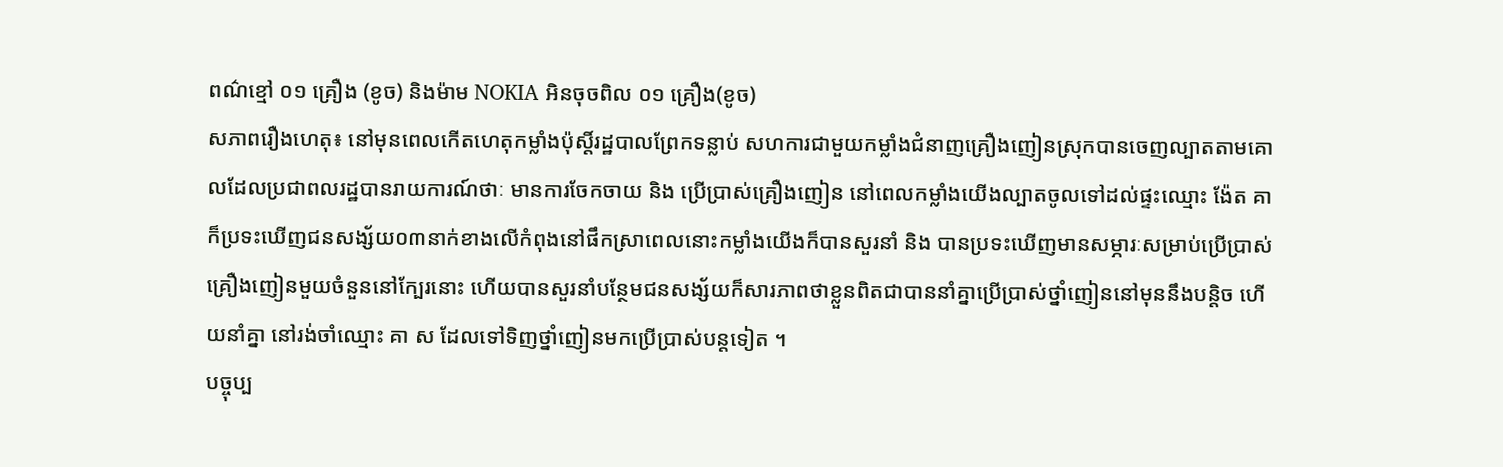ពណ៌ខ្មៅ ០១ គ្រឿង (ខូច) និងម៉ាម NOKIA អិនចុចពិល ០១ គ្រឿង(ខូច)
សភាពរឿងហេតុ៖ នៅមុនពេលកើតហេតុកម្លាំងប៉ុស្តិ៍រដ្ឋបាលព្រែកទន្លាប់ សហការជាមួយកម្លាំងជំនាញគ្រឿងញៀនស្រុកបានចេញល្បាតតាមគោលដែលប្រជាពលរដ្ឋបានរាយការណ៍ថាៈ មានការចែកចាយ និង ប្រើប្រាស់គ្រឿងញៀន នៅពេលកម្លាំងយើងល្បាតចូលទៅដល់ផ្ទះឈ្មោះ ង៉ែត គា ក៏ប្រទះឃើញជនសង្ស័យ០៣នាក់ខាងលើកំពុងនៅផឹកស្រាពេលនោះកម្លាំងយើងក៏បានសួរនាំ និង បានប្រទះឃើញមានសម្ភារៈសម្រាប់ប្រើប្រាស់គ្រឿងញៀនមួយចំនួននៅក្បែរនោះ ហើយបានសួរនាំបន្ថែមជនសង្ស័យក៏សារភាពថាខ្លួនពិតជាបាននាំគ្នាប្រើប្រាស់ថ្នាំញៀននៅមុននឹងបន្តិច ហើយនាំគ្នា នៅរង់ចាំឈ្មោះ គា ស ដែលទៅទិញថ្នាំញៀនមកប្រើប្រាស់បន្តទៀត ។
បច្ចុប្ប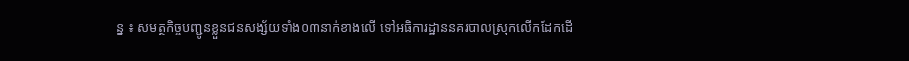ន្ន ៖ សមត្ថកិច្ចបញ្ជូនខ្លួនជនសង្ស័យទាំង០៣នាក់ខាងលើ ទៅអធិការដ្ឋាននគរបាលស្រុកលើកដែកដើ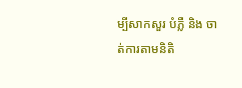ម្បីសាកសួរ បំភ្លឺ និង ចាត់ការតាមនិតិ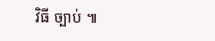វិធី ច្បាប់ ៕